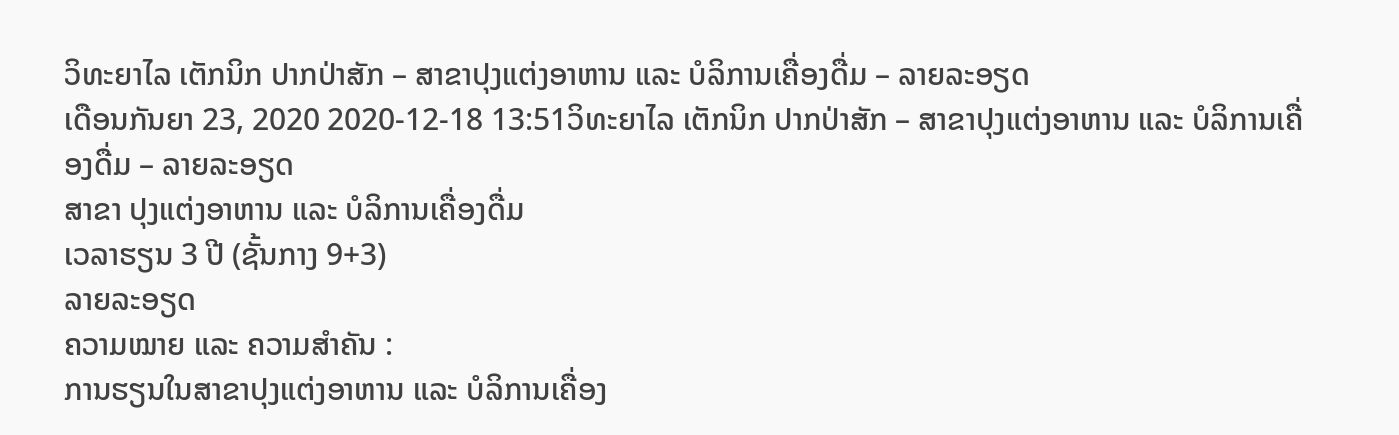ວິທະຍາໄລ ເຕັກນິກ ປາກປ່າສັກ – ສາຂາປຸງແຕ່ງອາຫານ ແລະ ບໍລິການເຄື່ອງດື່ມ – ລາຍລະອຽດ
ເດືອນກັນຍາ 23, 2020 2020-12-18 13:51ວິທະຍາໄລ ເຕັກນິກ ປາກປ່າສັກ – ສາຂາປຸງແຕ່ງອາຫານ ແລະ ບໍລິການເຄື່ອງດື່ມ – ລາຍລະອຽດ
ສາຂາ ປຸງແຕ່ງອາຫານ ແລະ ບໍລິການເຄື່ອງດື່ມ
ເວລາຮຽນ 3 ປີ (ຊັ້ນກາງ 9+3)
ລາຍລະອຽດ
ຄວາມໝາຍ ແລະ ຄວາມສຳຄັນ :
ການຮຽນໃນສາຂາປຸງແຕ່ງອາຫານ ແລະ ບໍລິການເຄື່ອງ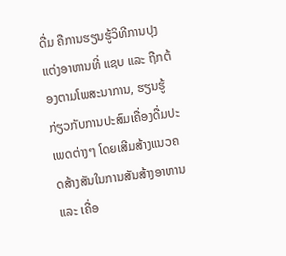ດື່ມ ຄືການຮຽນຮູ້ວິທີການປຸງແຕ່ງອາຫານທີ່ ແຊບ ແລະ ຖືກຕ້ອງຕາມໂພສະນາການ, ຮຽນຮູ້ກ່ຽວກັບການປະສົມເຄື່ອງດື່ມປະເພດຕ່າງໆ ໂດຍເສີມສ້າງແນວຄດສ້າງສັນໃນການສັນສ້າງອາຫານ ແລະ ເຄື່ອ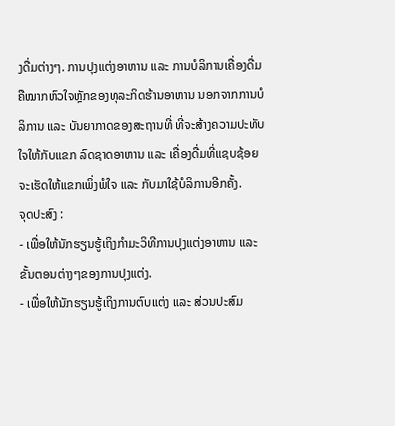ງດື່ມຕ່າງໆ. ການປຸງແຕ່ງອາຫານ ແລະ ການບໍລິການເຄື່ອງດື່ມ ຄືໝາກຫົວໃຈຫຼັກຂອງທຸລະກິດຮ້ານອາຫານ ນອກຈາກການບໍລິການ ແລະ ບັນຍາກາດຂອງສະຖານທີ່ ທີ່ຈະສ້າງຄວາມປະທັບໃຈໃຫ້ກັບແຂກ ລົດຊາດອາຫານ ແລະ ເຄື່ອງດື່ມທີ່ແຊບຊ້ອຍຈະເຮັດໃຫ້ແຂກເພິ່ງພໍໃຈ ແລະ ກັບມາໃຊ້ບໍລິການອີກຄັ້ງ.
ຈຸດປະສົງ :
- ເພື່ອໃຫ້ນັກຮຽນຮູ້ເຖິງກຳມະວິທີການປຸງແຕ່ງອາຫານ ແລະ ຂັ້ນຕອນຕ່າງໆຂອງການປຸງແຕ່ງ.
- ເພື່ອໃຫ້ນັກຮຽນຮູ້ເຖິງການຕົບແຕ່ງ ແລະ ສ່ວນປະສົມ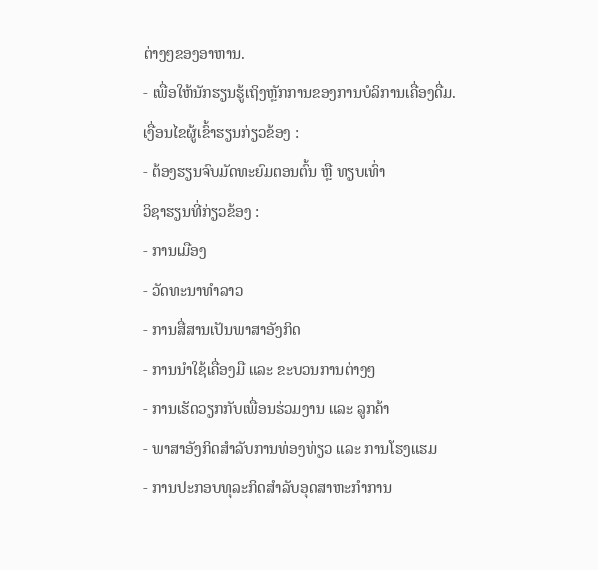ຕ່າງໆຂອງອາຫານ.
- ເພື່ອໃຫ້ນັກຮຽນຮູ້ເຖິງຫຼັກການຂອງການບໍລິການເຄື່ອງດື່ມ.
ເງື່ອນໄຂຜູ້ເຂົ້າຮຽນກ່ຽວຂ້ອງ :
- ຕ້ອງຮຽນຈົບມັດທະຍົມຕອນຕົ້ນ ຫຼື ທຽບເທົ່າ
ວິຊາຮຽນທີ່ກ່ຽວຂ້ອງ :
- ການເມືອງ
- ວັດທະນາທໍາລາວ
- ການສື່ສານເປັນພາສາອັງກິດ
- ການນຳໃຊ້ເຄື່ອງມື ແລະ ຂະບວນການຕ່າງໆ
- ການເຮັດວຽກກັບເພື່ອນຮ່ວມງານ ແລະ ລູກຄ້າ
- ພາສາອັງກິດສໍາລັບການທ່ອງທ່ຽວ ແລະ ການໂຮງແຮມ
- ການປະກອບທຸລະກິດສຳລັບອຸດສາຫະກຳການ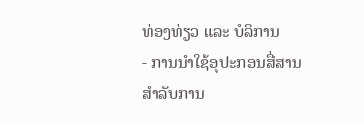ທ່ອງທ່ຽວ ແລະ ບໍລິການ
- ການນຳໃຊ້ອຸປະກອນສື່ສານສຳລັບການ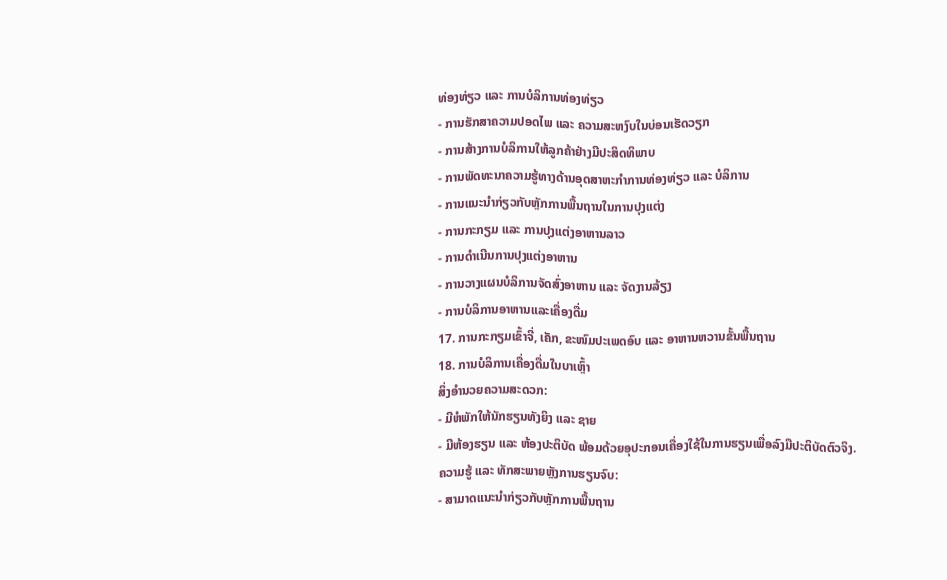ທ່ອງທ່ຽວ ແລະ ການບໍລິການທ່ອງທ່ຽວ
- ການຮັກສາຄວາມປອດໄພ ແລະ ຄວາມສະຫງົບໃນບ່ອນເຮັດວຽກ
- ການສ້າງການບໍລິການໃຫ້ລູກຄ້າຢ່າງມີປະສິດທິພາບ
- ການພັດທະນາຄວາມຮູ້ທາງດ້ານອຸດສາຫະກຳການທ່ອງທ່ຽວ ແລະ ບໍລິການ
- ການແນະນຳກ່ຽວກັບຫຼັກການພື້ນຖານໃນການປຸງແຕ່ງ
- ການກະກຽມ ແລະ ການປຸງແຕ່ງອາຫານລາວ
- ການດຳເນີນການປຸງແຕ່ງອາຫານ
- ການວາງແຜນບໍລິການຈັດສົ່ງອາຫານ ແລະ ຈັດງານລ້ຽງ
- ການບໍລິການອາຫານແລະເຄື່ອງດື່ມ
17. ການກະກຽມເຂົ້າຈີ່, ເຄັກ, ຂະໜົມປະເພດອົບ ແລະ ອາຫານຫວານຂັ້ນພື້ນຖານ
18. ການບໍລິການເຄື່ອງດື່ມໃນບາເຫຼົ້າ
ສິ່ງອໍານວຍຄວາມສະດວກ:
- ມີຫໍພັກໃຫ້ນັກຮຽນທັງຍິງ ແລະ ຊາຍ
- ມີຫ້ອງຮຽນ ແລະ ຫ້ອງປະຕິບັດ ພ້ອມດ້ວຍອຸປະກອນເຄື່ອງໃຊ້ໃນການຮຽນເພື່ອລົງມືປະຕິບັດຕົວຈິງ.
ຄວາມຮູ້ ແລະ ທັກສະພາຍຫຼັງການຮຽນຈົບ:
- ສາມາດແນະນຳກ່ຽວກັບຫຼັກການພື້ນຖານ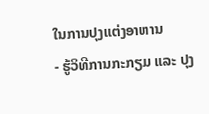ໃນການປຸງແຕ່ງອາຫານ
- ຮູ້ວິທີການກະກຽມ ແລະ ປຸງ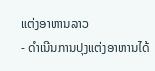ແຕ່ງອາຫານລາວ
- ດຳເນີນການປຸງແຕ່ງອາຫານໄດ້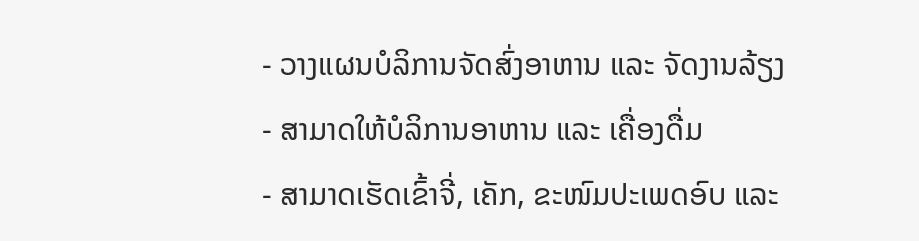- ວາງແຜນບໍລິການຈັດສົ່ງອາຫານ ແລະ ຈັດງານລ້ຽງ
- ສາມາດໃຫ້ບໍລິການອາຫານ ແລະ ເຄື່ອງດື່ມ
- ສາມາດເຮັດເຂົ້າຈີ່, ເຄັກ, ຂະໜົມປະເພດອົບ ແລະ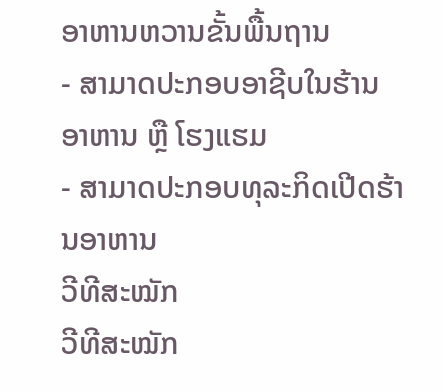ອາຫານຫວານຂັ້ນພື້ນຖານ
- ສາມາດປະກອບອາຊີບໃນຮ້ານອາຫານ ຫຼື ໂຮງແຮມ
- ສາມາດປະກອບທຸລະກິດເປີດຮ້ານອາຫານ
ວີທີສະໝັກ
ວີທີສະໝັກ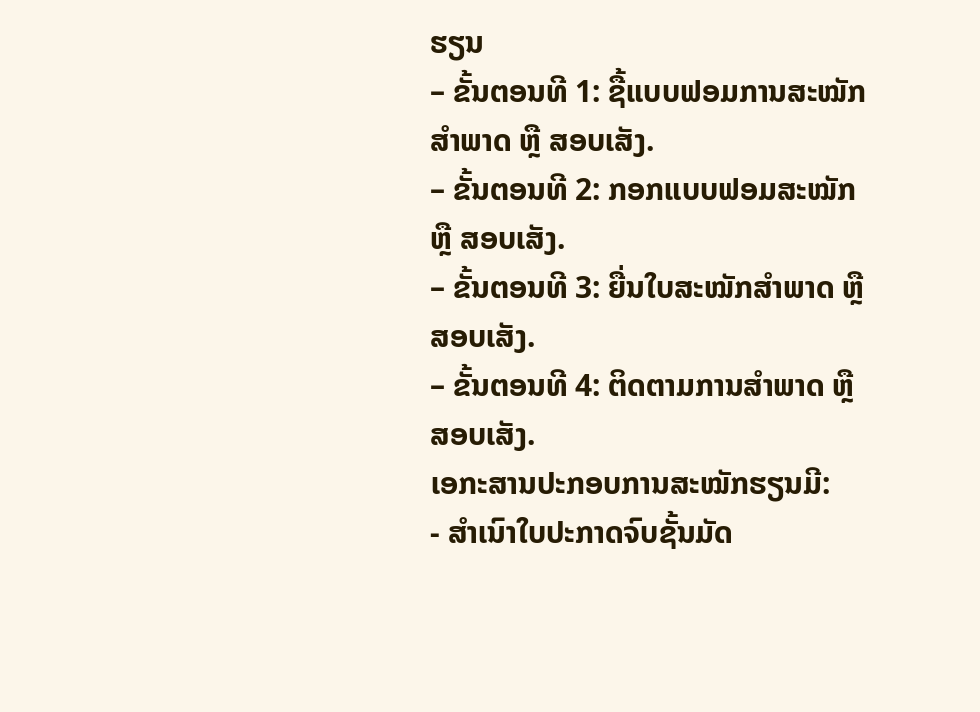ຮຽນ
– ຂັ້ນຕອນທີ 1: ຊື້ແບບຟອມການສະໝັກສໍາພາດ ຫຼື ສອບເສັງ.
– ຂັ້ນຕອນທີ 2: ກອກແບບຟອມສະໝັກ ຫຼື ສອບເສັງ.
– ຂັ້ນຕອນທີ 3: ຍື່ນໃບສະໝັກສໍາພາດ ຫຼື ສອບເສັງ.
– ຂັ້ນຕອນທີ 4: ຕິດຕາມການສໍາພາດ ຫຼື ສອບເສັງ.
ເອກະສານປະກອບການສະໝັກຮຽນມີ:
- ສໍາເນົາໃບປະກາດຈົບຊັ້ນມັດ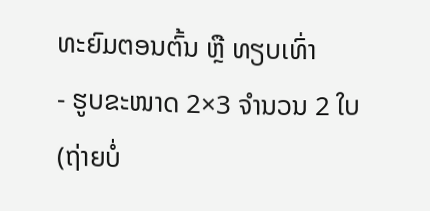ທະຍົມຕອນຕົ້ນ ຫຼື ທຽບເທົ່າ
- ຮູບຂະໜາດ 2×3 ຈໍານວນ 2 ໃບ (ຖ່າຍບໍ່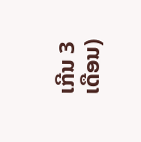ເກີນ 3 ເດືອນ)